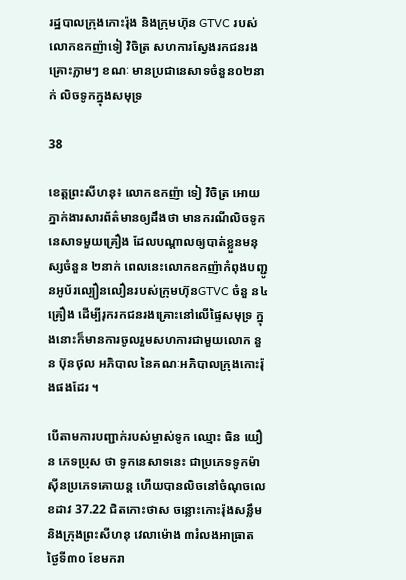រដ្ឋបាលក្រុងកោះរ៉ុង និងក្រុមហ៊ុន GTVC របស់លោកឧកញ៉ាទៀ វិចិត្រ សហការស្វែងរកជនរងគ្រោះភ្លាមៗ ខណៈ មានប្រជានេសាទចំនួន០២នាក់ លិចទូកក្នុងសមុទ្រ

38

ខេត្តព្រះសីហនុ៖ លោកឧកញ៉ា ទៀ វិចិត្រ អោយភ្នាក់ងារសារព័ត៌មានឲ្យដឹងថា មានករណីលិចទូកនេសាទមួយគ្រឿង ដែលបណ្តាលឲ្យបាត់ខ្លួនមនុស្សចំនួន ២នាក់ ពេលនេះលោកឧកញ៉ាកំពុងបញ្ជូនអូប័រល្បឿនលឿនរបស់ក្រុមហ៊ុនGTVC ចំនួ ន៤គ្រឿង ដើម្បីរុករកជនរងគ្រោះនៅលើផ្ទៃសមុទ្រ ក្នុងនោះក៏មានការចូលរួមសហការជាមួយលោក នួន ប៊ុនថុល អភិបាល នៃគណៈអភិបាលក្រុងកោះរ៉ុងផងដែរ ។

បើតាមការបញ្ជាក់របស់ម្ចាស់ទូក ឈ្មោះ ធិន យឿន ភេទប្រុស ថា ទូកនេសាទនេះ ជាប្រភេទទូកម៉ាស៊ីនប្រភេទគោយន្ត ហើយបានលិចនៅចំណុចលេខដាវ 37.22 ជិតកោះថាស ចន្លោះកោះរ៉ុងសន្លឹម និងក្រុងព្រះសីហនុ វេលាម៉ោង ៣រំលងអាធ្រាត ថ្ងៃទី៣០ ខែមករា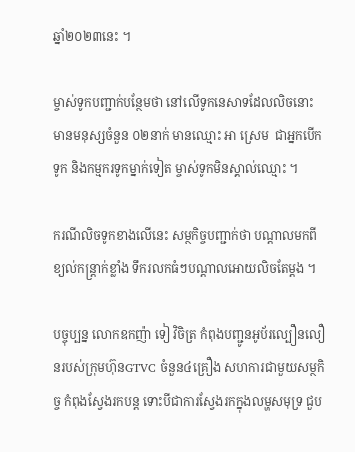ឆ្នាំ២០២៣នេះ ។

ម្ចាស់ទូកបញ្ជាក់បន្ថែមថា នៅលើទូកនេសាទដែលលិចនោះ មានមនុស្សចំនួន ០២នាក់ មានឈ្មោះ អា ស្រេម  ជាអ្នកបើកទូក និងកម្មករទូកម្នាក់ទៀត ម្ចាស់ទូកមិនស្គាល់ឈ្មោះ ។

ករណីលិចទូកខាងលើនេះ សម្ថកិច្ចបញ្ជាក់ថា បណ្តាលមកពីខ្យល់កន្ត្រាក់ខ្លាំង ទឹករលកធំៗបណ្តាលអោយលិចតែម្តង ។

បច្ចុប្បន្ន លោកឧកញ៉ា ទៀ វិចិត្រ កំពុងបញ្ជូនអូប័រល្បឿនលឿនរបស់ក្រុមហ៊ុនGTVC ចំនួន៤គ្រឿង សហការជាមួយសម្ថកិច្ច កំពុងស្វែងរកបន្ត ទោះបីជាការស្វែងរកក្នុងលម្ហសមុទ្រ ជួប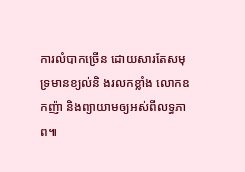ការលំបាកច្រើន ដោយសារតែសមុទ្រមានខ្យល់និ ងរលកខ្លាំង លោកឧកញ៉ា និងព្យាយាមឲ្យអស់ពីលទ្ធភាព៕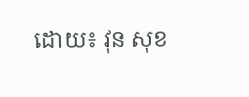ដោយ៖ វុន សុខ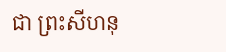ជា ព្រះសីហនុ